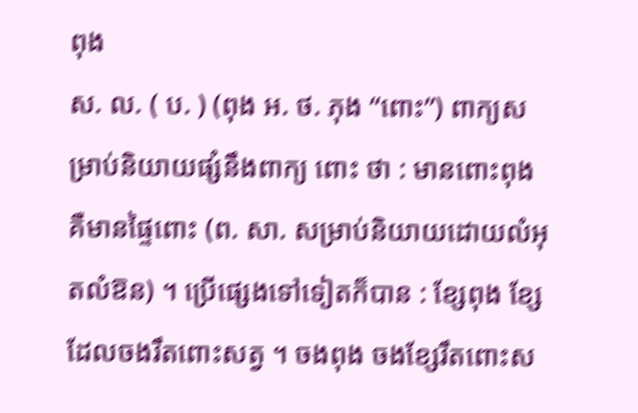ពុង
ស. ល. ( ប. ) (ពុង អ. ថ. ភុង “ពោះ”) ពាក្យសម្រាប់និយាយផ្សំនឹងពាក្យ ពោះ ថា : មានពោះពុង គឺមានផ្ទៃពោះ (ព. សា. សម្រាប់និយាយដោយលំអុតលំឱន) ។ ប្រើផ្សេងទៅទៀតក៏បាន : ខ្សែពុង ខ្សែដែលចងរឹតពោះសត្វ ។ ចងពុង ចងខ្សែរឹតពោះស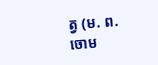ត្វ (ម. ព. ចោម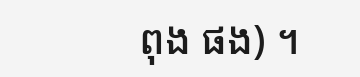ពុង ផង) ។